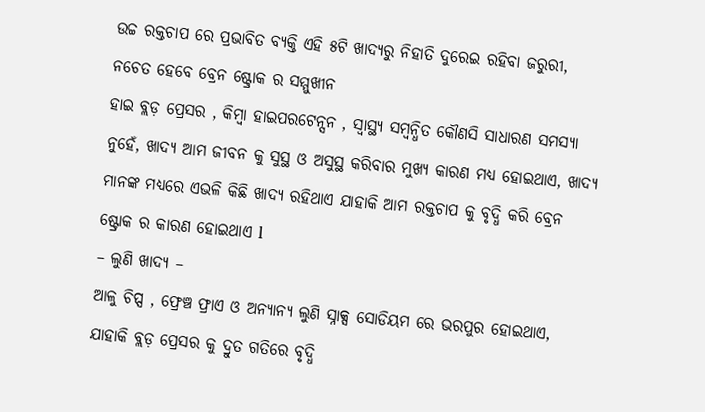ଉଚ୍ଚ ରକ୍ତଚାପ ରେ ପ୍ରଭାବିତ ବ୍ୟକ୍ତି ଏହି ୫ଟି ଖାଦ୍ୟରୁ ନିହାତି ଦୁରେଇ ରହିବା ଜରୁରୀ, ନଚେତ ହେବେ ବ୍ରେନ ଷ୍ଟ୍ରୋକ ର ସମ୍ମୁଖୀନ
ହାଇ ବ୍ଲଡ଼ ପ୍ରେସର , କିମ୍ବା ହାଇପରଟେନ୍ସନ , ସ୍ୱାସ୍ଥ୍ୟ ସମ୍ବନ୍ଧିତ କୌଣସି ସାଧାରଣ ସମସ୍ୟା ନୁହେଁ, ଖାଦ୍ୟ ଆମ ଜୀବନ କୁ ସୁସ୍ଥ ଓ ଅସୁସ୍ଥ କରିବାର ମୁଖ୍ୟ କାରଣ ମଧ୍ୟ ହୋଇଥାଏ, ଖାଦ୍ୟ ମାନଙ୍କ ମଧ୍ୟରେ ଏଭଳି କିଛି ଖାଦ୍ୟ ରହିଥାଏ ଯାହାକି ଆମ ରକ୍ତଚାପ କୁ ବୃଦ୍ଧି କରି ବ୍ରେନ ଷ୍ଟ୍ରୋକ ର କାରଣ ହୋଇଥାଏ l
– ଲୁଣି ଖାଦ୍ୟ –
ଆଳୁ ଚିପ୍ସ , ଫ୍ରେଞ୍ଚ ଫ୍ରାଏ ଓ ଅନ୍ୟାନ୍ୟ ଲୁଣି ସ୍ନାକ୍ସ ସୋଡିୟମ ରେ ଭରପୁର ହୋଇଥାଏ, ଯାହାକି ବ୍ଲଡ଼ ପ୍ରେସର କୁ ଦ୍ରୁତ ଗତିରେ ବୃଦ୍ଧି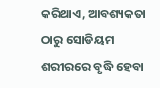କରିଥାଏ, ଆବଶ୍ୟକତା ଠାରୁ ସୋଡିୟମ ଶରୀରରେ ବୃଦ୍ଧି ହେବା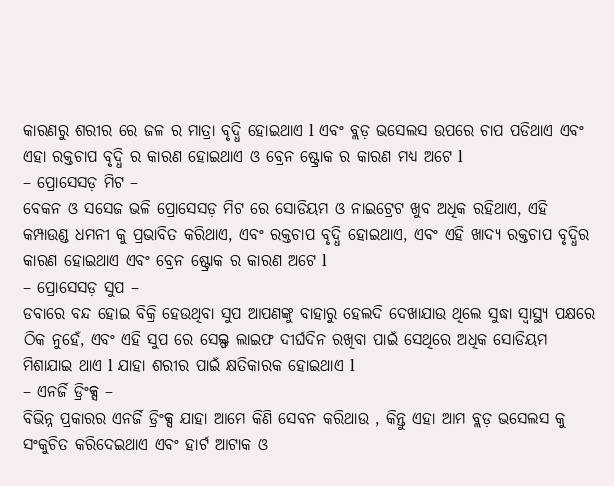କାରଣରୁ ଶରୀର ରେ ଜଳ ର ମାତ୍ରା ବୃଦ୍ଧି ହୋଇଥାଏ l ଏବଂ ବ୍ଲଡ଼ ଭସେଲସ ଉପରେ ଚାପ ପଡିଥାଏ ଏବଂ ଏହା ରକ୍ତଚାପ ବୃଦ୍ଧି ର କାରଣ ହୋଇଥାଏ ଓ ବ୍ରେନ ଷ୍ଟ୍ରୋକ ର କାରଣ ମଧ୍ୟ ଅଟେ l
– ପ୍ରୋସେସଡ଼ ମିଟ –
ବେକନ ଓ ସସେଜ ଭଳି ପ୍ରୋସେସଡ଼ ମିଟ ରେ ସୋଡିୟମ ଓ ନାଇଟ୍ରେଟ ଖୁବ ଅଧିକ ରହିଥାଏ, ଏହି କମ୍ପାଉଣ୍ଡ ଧମନୀ କୁ ପ୍ରଭାବିତ କରିଥାଏ, ଏବଂ ରକ୍ତଚାପ ବୃଦ୍ଧି ହୋଇଥାଏ, ଏବଂ ଏହି ଖାଦ୍ୟ ରକ୍ତଚାପ ବୃଦ୍ଧିର କାରଣ ହୋଇଥାଏ ଏବଂ ବ୍ରେନ ଷ୍ଟ୍ରୋକ ର କାରଣ ଅଟେ l
– ପ୍ରୋସେସଡ଼ ସୁପ –
ଡବାରେ ବନ୍ଦ ହୋଇ ବିକ୍ରି ହେଉଥିବା ସୁପ ଆପଣଙ୍କୁ ବାହାରୁ ହେଲଦି ଦେଖାଯାଉ ଥିଲେ ସୁଦ୍ଧା ସ୍ୱାସ୍ଥ୍ୟ ପକ୍ଷରେ ଠିକ ନୁହେଁ, ଏବଂ ଏହି ସୁପ ରେ ସେଲ୍ଫ ଲାଇଫ ଦୀର୍ଘଦିନ ରଖିବା ପାଇଁ ସେଥିରେ ଅଧିକ ସୋଡିୟମ ମିଶାଯାଇ ଥାଏ l ଯାହା ଶରୀର ପାଇଁ କ୍ଷତିକାରକ ହୋଇଥାଏ l
– ଏନର୍ଜି ଡ୍ରିଂକ୍ସ –
ବିଭିନ୍ନ ପ୍ରକାରର ଏନର୍ଜି ଡ୍ରିଂକ୍ସ ଯାହା ଆମେ କିଣି ସେବନ କରିଥାଉ , କିନ୍ତୁ ଏହା ଆମ ବ୍ଲଡ଼ ଭସେଲସ କୁ ସଂକୁଚିତ କରିଦେଇଥାଏ ଏବଂ ହାର୍ଟ ଆଟାକ ଓ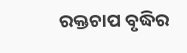ରକ୍ତଚାପ ବୃଦ୍ଧିର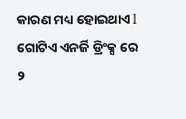କାରଣ ମଧ୍ୟ ହୋଇଥାଏ l ଗୋଟିଏ ଏନର୍ଜି ଡ୍ରିଂକ୍ସ ରେ ୨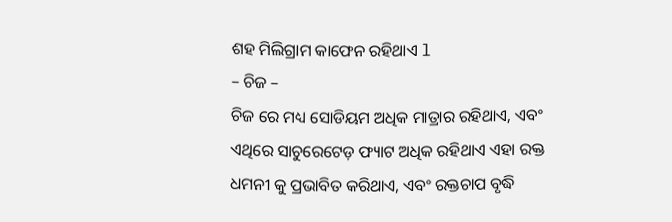ଶହ ମିଲିଗ୍ରାମ କାଫେନ ରହିଥାଏ l
– ଚିଜ –
ଚିଜ ରେ ମଧ୍ୟ ସୋଡିୟମ ଅଧିକ ମାତ୍ରାର ରହିଥାଏ, ଏବଂ ଏଥିରେ ସାଚୁରେଟେଡ଼ ଫ୍ୟାଟ ଅଧିକ ରହିଥାଏ ଏହା ରକ୍ତ ଧମନୀ କୁ ପ୍ରଭାବିତ କରିଥାଏ, ଏବଂ ରକ୍ତଚାପ ବୃଦ୍ଧି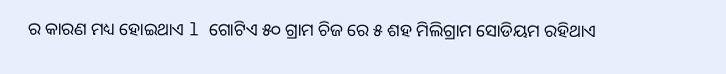ର କାରଣ ମଧ୍ୟ ହୋଇଥାଏ l ଗୋଟିଏ ୫୦ ଗ୍ରାମ ଚିଜ ରେ ୫ ଶହ ମିଲିଗ୍ରାମ ସୋଡିୟମ ରହିଥାଏ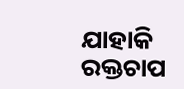ଯାହାକି ରକ୍ତଚାପ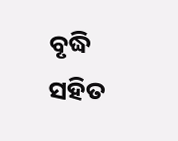ବୃଦ୍ଧି ସହିତ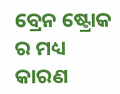ବ୍ରେନ ଷ୍ଟ୍ରୋକ ର ମଧ୍ୟ କାରଣ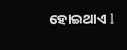ହୋଇଥାଏ l